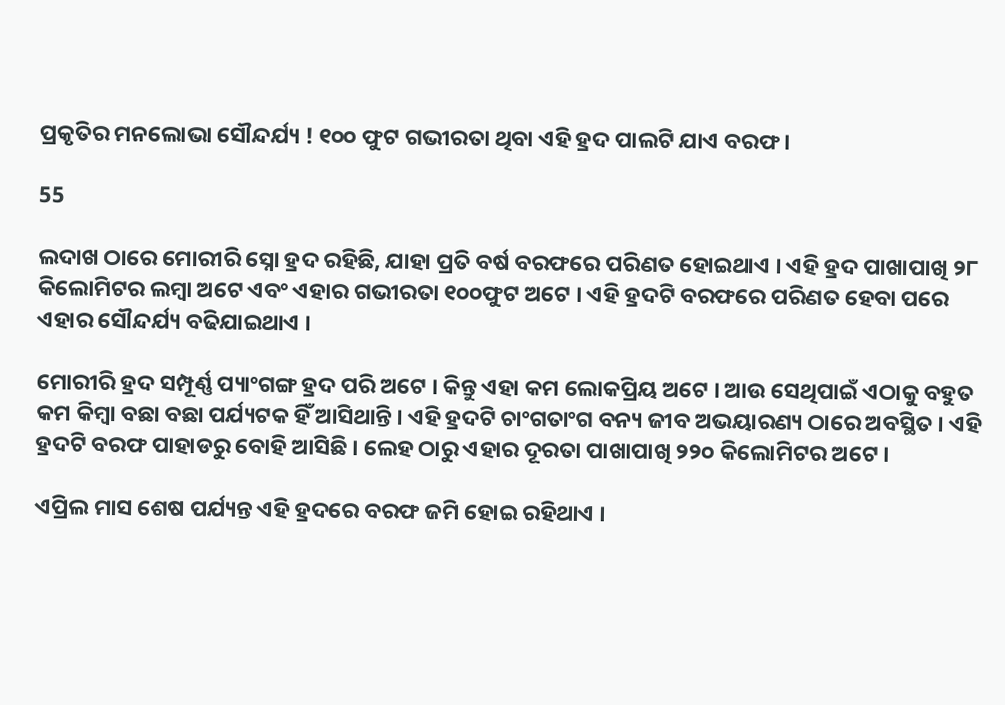ପ୍ରକୃତିର ମନଲୋଭା ସୌନ୍ଦର୍ଯ୍ୟ ! ୧୦୦ ଫୁଟ ଗଭୀରତା ଥିବା ଏହି ହ୍ରଦ ପାଲଟି ଯାଏ ବରଫ ।

55

ଲଦାଖ ଠାରେ ମୋରୀରି ସ୍ନୋ ହ୍ରଦ ରହିଛି, ଯାହା ପ୍ରତି ବର୍ଷ ବରଫରେ ପରିଣତ ହୋଇଥାଏ । ଏହି ହ୍ରଦ ପାଖାପାଖି ୨୮ କିଲୋମିଟର ଲମ୍ବା ଅଟେ ଏବଂ ଏହାର ଗଭୀରତା ୧୦୦ଫୁଟ ଅଟେ । ଏହି ହ୍ରଦଟି ବରଫରେ ପରିଣତ ହେବା ପରେ ଏହାର ସୌନ୍ଦର୍ଯ୍ୟ ବଢିଯାଇଥାଏ ।

ମୋରୀରି ହ୍ରଦ ସମ୍ପୂର୍ଣ୍ଣ ପ୍ୟାଂଗଙ୍ଗ ହ୍ରଦ ପରି ଅଟେ । କିନ୍ତୁ ଏହା କମ ଲୋକପ୍ରିୟ ଅଟେ । ଆଉ ସେଥିପାଇଁ ଏଠାକୁ ବହୁତ କମ କିମ୍ବା ବଛା ବଛା ପର୍ଯ୍ୟଟକ ହିଁ ଆସିଥାନ୍ତି । ଏହି ହ୍ରଦଟି ଚାଂଗତାଂଗ ବନ୍ୟ ଜୀବ ଅଭୟାରଣ୍ୟ ଠାରେ ଅବସ୍ଥିତ । ଏହି ହ୍ରଦଟି ବରଫ ପାହାଡରୁ ବୋହି ଆସିଛି । ଲେହ ଠାରୁ ଏହାର ଦୂରତା ପାଖାପାଖି ୨୨୦ କିଲୋମିଟର ଅଟେ ।

ଏପ୍ରିଲ ମାସ ଶେଷ ପର୍ଯ୍ୟନ୍ତ ଏହି ହ୍ରଦରେ ବରଫ ଜମି ହୋଇ ରହିଥାଏ ।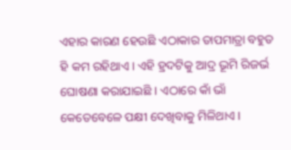ଏହାର କାରଣ ହେଉଛି ଏଠାକାର ତାପମାତ୍ରା ବହୁତ ହି କମ ରହିଥାଏ । ଏହି ହ୍ରଦଟିକୁ ଆଦ୍ର ଭୂମି ରିଜର୍ଭ ଘୋଷଣା କରାଯାଇଛି । ଏଠାରେ କାଁ ଭାଁ କେତେବେଳେ ପକ୍ଷୀ ଦେଖିବାକୁ ମିଳିଥାଏ ।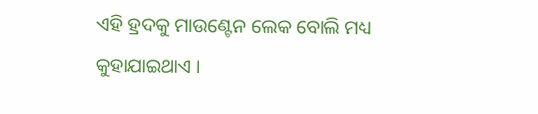ଏହି ହ୍ରଦକୁ ମାଉଣ୍ଟେନ ଲେକ ବୋଲି ମଧ୍ୟ କୁହାଯାଇଥାଏ ।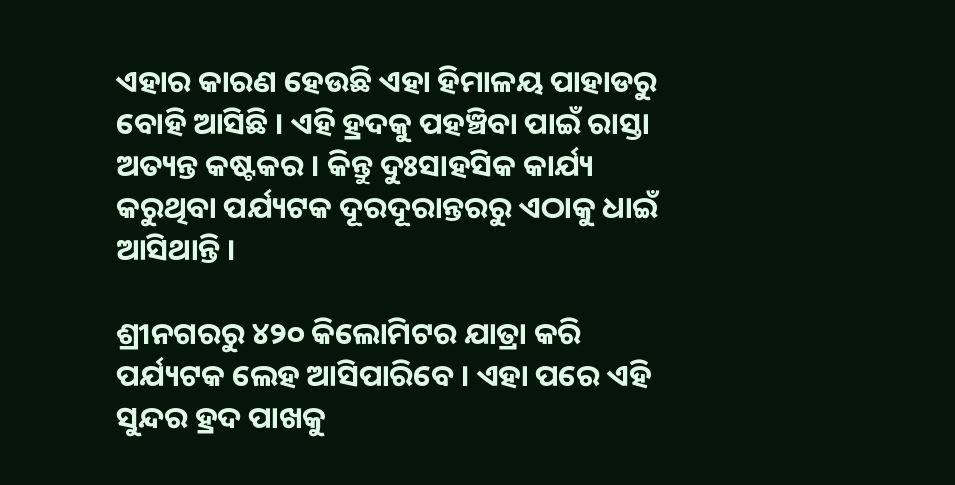ଏହାର କାରଣ ହେଉଛି ଏହା ହିମାଳୟ ପାହାଡରୁ ବୋହି ଆସିଛି । ଏହି ହ୍ରଦକୁ ପହଞ୍ଚିବା ପାଇଁ ରାସ୍ତା ଅତ୍ୟନ୍ତ କଷ୍ଟକର । କିନ୍ତୁ ଦୁଃସାହସିକ କାର୍ଯ୍ୟ କରୁଥିବା ପର୍ଯ୍ୟଟକ ଦୂରଦୂରାନ୍ତରରୁ ଏଠାକୁ ଧାଇଁ ଆସିଥାନ୍ତି ।

ଶ୍ରୀନଗରରୁ ୪୨୦ କିଲୋମିଟର ଯାତ୍ରା କରି ପର୍ଯ୍ୟଟକ ଲେହ ଆସିପାରିବେ । ଏହା ପରେ ଏହି ସୁନ୍ଦର ହ୍ରଦ ପାଖକୁ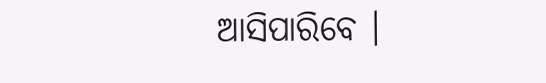ଆସିପାରିବେ ।